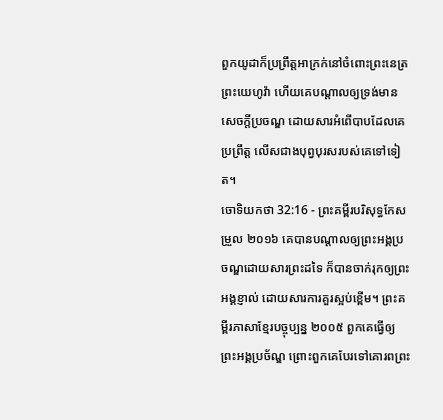ពួកយូដាក៏ប្រព្រឹត្តអាក្រក់នៅចំពោះព្រះនេត្រព្រះយេហូវ៉ា ហើយគេបណ្ដាលឲ្យទ្រង់មានសេចក្ដីប្រចណ្ឌ ដោយសារអំពើបាបដែលគេប្រព្រឹត្ត លើសជាងបុព្វបុរសរបស់គេទៅទៀត។
ចោទិយកថា 32:16 - ព្រះគម្ពីរបរិសុទ្ធកែសម្រួល ២០១៦ គេបានបណ្ដាលឲ្យព្រះអង្គប្រចណ្ឌដោយសារព្រះដទៃ ក៏បានចាក់រុកឲ្យព្រះអង្គខ្ញាល់ ដោយសារការគួរស្អប់ខ្ពើម។ ព្រះគម្ពីរភាសាខ្មែរបច្ចុប្បន្ន ២០០៥ ពួកគេធ្វើឲ្យព្រះអង្គប្រច័ណ្ឌ ព្រោះពួកគេបែរទៅគោរពព្រះ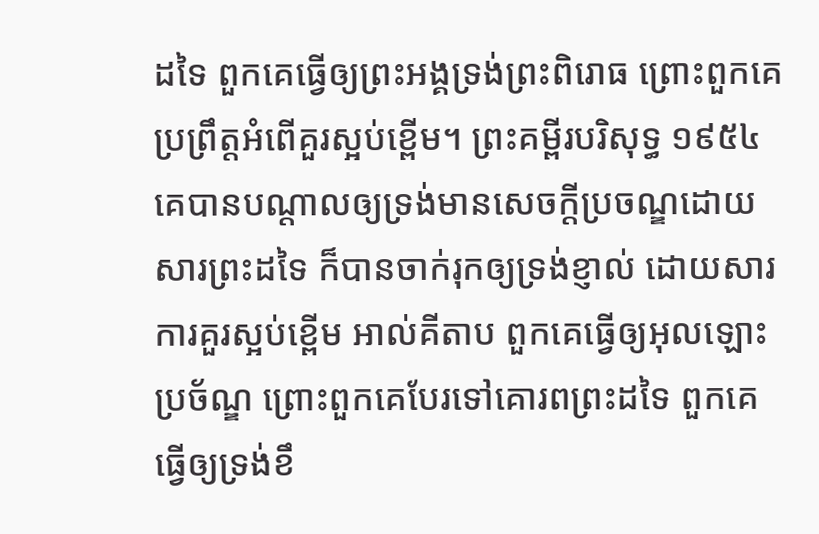ដទៃ ពួកគេធ្វើឲ្យព្រះអង្គទ្រង់ព្រះពិរោធ ព្រោះពួកគេប្រព្រឹត្តអំពើគួរស្អប់ខ្ពើម។ ព្រះគម្ពីរបរិសុទ្ធ ១៩៥៤ គេបានបណ្តាលឲ្យទ្រង់មានសេចក្ដីប្រចណ្ឌដោយសារព្រះដទៃ ក៏បានចាក់រុកឲ្យទ្រង់ខ្ញាល់ ដោយសារការគួរស្អប់ខ្ពើម អាល់គីតាប ពួកគេធ្វើឲ្យអុលឡោះប្រច័ណ្ឌ ព្រោះពួកគេបែរទៅគោរពព្រះដទៃ ពួកគេធ្វើឲ្យទ្រង់ខឹ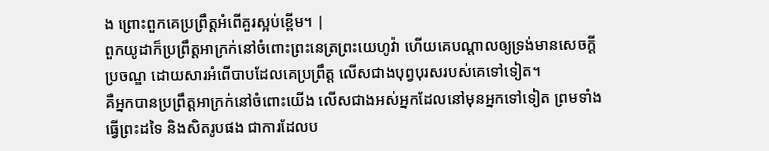ង ព្រោះពួកគេប្រព្រឹត្តអំពើគួរស្អប់ខ្ពើម។ |
ពួកយូដាក៏ប្រព្រឹត្តអាក្រក់នៅចំពោះព្រះនេត្រព្រះយេហូវ៉ា ហើយគេបណ្ដាលឲ្យទ្រង់មានសេចក្ដីប្រចណ្ឌ ដោយសារអំពើបាបដែលគេប្រព្រឹត្ត លើសជាងបុព្វបុរសរបស់គេទៅទៀត។
គឺអ្នកបានប្រព្រឹត្តអាក្រក់នៅចំពោះយើង លើសជាងអស់អ្នកដែលនៅមុនអ្នកទៅទៀត ព្រមទាំងធ្វើព្រះដទៃ និងសិតរូបផង ជាការដែលប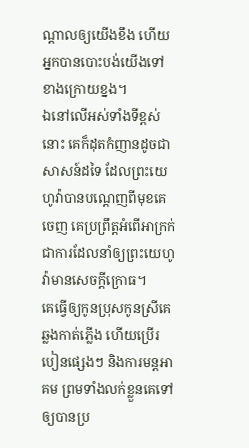ណ្ដាលឲ្យយើងខឹង ហើយអ្នកបានបោះបង់យើងទៅខាងក្រោយខ្នង។
ឯនៅលើអស់ទាំងទីខ្ពស់នោះ គេក៏ដុតកំញានដូចជាសាសន៍ដទៃ ដែលព្រះយេហូវ៉ាបានបណ្តេញពីមុខគេចេញ គេប្រព្រឹត្តអំពើអាក្រក់ ជាការដែលនាំឲ្យព្រះយេហូវ៉ាមានសេចក្ដីក្រោធ។
គេធ្វើឲ្យកូនប្រុសកូនស្រីគេឆ្លងកាត់ភ្លើង ហើយប្រើរបៀនផ្សេងៗ និងការមន្តអាគម ព្រមទាំងលក់ខ្លួនគេទៅឲ្យបានប្រ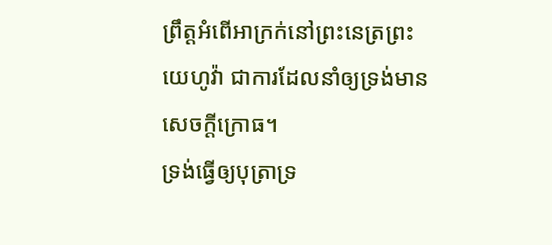ព្រឹត្តអំពើអាក្រក់នៅព្រះនេត្រព្រះយេហូវ៉ា ជាការដែលនាំឲ្យទ្រង់មានសេចក្ដីក្រោធ។
ទ្រង់ធ្វើឲ្យបុត្រាទ្រ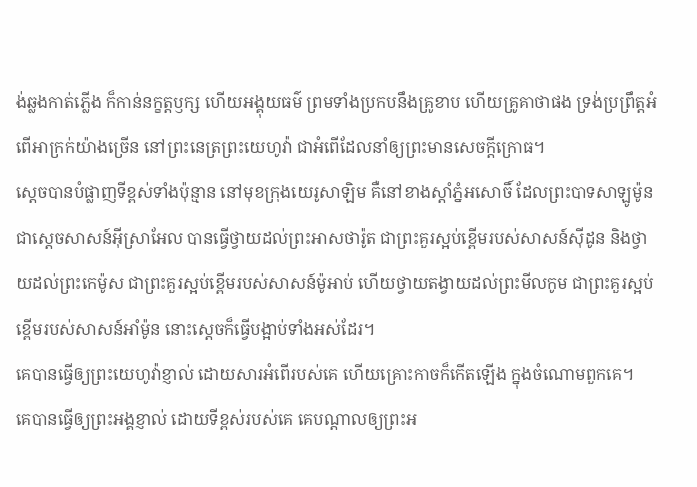ង់ឆ្លងកាត់ភ្លើង ក៏កាន់នក្ខត្តឫក្ស ហើយអង្គុយធម៌ ព្រមទាំងប្រកបនឹងគ្រូខាប ហើយគ្រូគាថាផង ទ្រង់ប្រព្រឹត្តអំពើអាក្រក់យ៉ាងច្រើន នៅព្រះនេត្រព្រះយេហូវ៉ា ជាអំពើដែលនាំឲ្យព្រះមានសេចក្ដីក្រោធ។
ស្ដេចបានបំផ្លាញទីខ្ពស់ទាំងប៉ុន្មាន នៅមុខក្រុងយេរូសាឡិម គឺនៅខាងស្តាំភ្នំអសោចិ៍ ដែលព្រះបាទសាឡូម៉ូន ជាស្តេចសាសន៍អ៊ីស្រាអែល បានធ្វើថ្វាយដល់ព្រះអាសថារ៉ូត ជាព្រះគួរស្អប់ខ្ពើមរបស់សាសន៍ស៊ីដូន និងថ្វាយដល់ព្រះកេម៉ូស ជាព្រះគួរស្អប់ខ្ពើមរបស់សាសន៍ម៉ូអាប់ ហើយថ្វាយតង្វាយដល់ព្រះមីលកូម ជាព្រះគួរស្អប់ខ្ពើមរបស់សាសន៍អាំម៉ូន នោះស្ដេចក៏ធ្វើបង្អាប់ទាំងអស់ដែរ។
គេបានធ្វើឲ្យព្រះយេហូវ៉ាខ្ញាល់ ដោយសារអំពើរបស់គេ ហើយគ្រោះកាចក៏កើតឡើង ក្នុងចំណោមពួកគេ។
គេបានធ្វើឲ្យព្រះអង្គខ្ញាល់ ដោយទីខ្ពស់របស់គេ គេបណ្ដាលឲ្យព្រះអ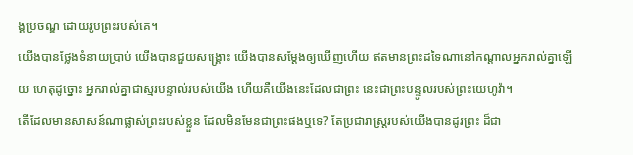ង្គប្រចណ្ឌ ដោយរូបព្រះរបស់គេ។
យើងបានថ្លែងទំនាយប្រាប់ យើងបានជួយសង្គ្រោះ យើងបានសម្ដែងឲ្យឃើញហើយ ឥតមានព្រះដទៃណានៅកណ្ដាលអ្នករាល់គ្នាឡើយ ហេតុដូច្នោះ អ្នករាល់គ្នាជាស្មរបន្ទាល់របស់យើង ហើយគឺយើងនេះដែលជាព្រះ នេះជាព្រះបន្ទូលរបស់ព្រះយេហូវ៉ា។
តើដែលមានសាសន៍ណាផ្លាស់ព្រះរបស់ខ្លួន ដែលមិនមែនជាព្រះផងឬទេ? តែប្រជារាស្ត្ររបស់យើងបានដូរព្រះ ដ៏ជា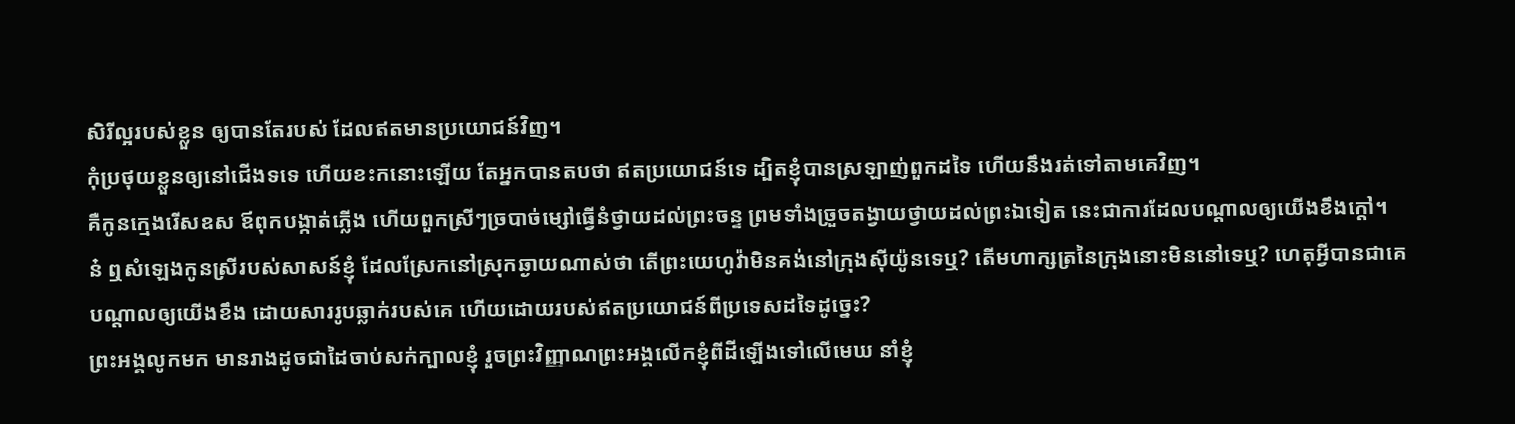សិរីល្អរបស់ខ្លួន ឲ្យបានតែរបស់ ដែលឥតមានប្រយោជន៍វិញ។
កុំប្រថុយខ្លួនឲ្យនៅជើងទទេ ហើយខះកនោះឡើយ តែអ្នកបានតបថា ឥតប្រយោជន៍ទេ ដ្បិតខ្ញុំបានស្រឡាញ់ពួកដទៃ ហើយនឹងរត់ទៅតាមគេវិញ។
គឺកូនក្មេងរើសឧស ឪពុកបង្កាត់ភ្លើង ហើយពួកស្រីៗច្របាច់ម្សៅធ្វើនំថ្វាយដល់ព្រះចន្ទ ព្រមទាំងច្រួចតង្វាយថ្វាយដល់ព្រះឯទៀត នេះជាការដែលបណ្ដាលឲ្យយើងខឹងក្តៅ។
ន៎ ឮសំឡេងកូនស្រីរបស់សាសន៍ខ្ញុំ ដែលស្រែកនៅស្រុកឆ្ងាយណាស់ថា តើព្រះយេហូវ៉ាមិនគង់នៅក្រុងស៊ីយ៉ូនទេឬ? តើមហាក្សត្រនៃក្រុងនោះមិននៅទេឬ? ហេតុអ្វីបានជាគេបណ្ដាលឲ្យយើងខឹង ដោយសាររូបឆ្លាក់របស់គេ ហើយដោយរបស់ឥតប្រយោជន៍ពីប្រទេសដទៃដូច្នេះ?
ព្រះអង្គលូកមក មានរាងដូចជាដៃចាប់សក់ក្បាលខ្ញុំ រួចព្រះវិញ្ញាណព្រះអង្គលើកខ្ញុំពីដីឡើងទៅលើមេឃ នាំខ្ញុំ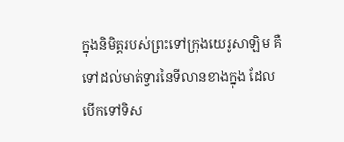ក្នុងនិមិត្តរបស់ព្រះទៅក្រុងយេរូសាឡិម គឺទៅដល់មាត់ទ្វារនៃទីលានខាងក្នុង ដែលបើកទៅទិស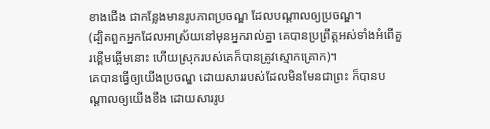ខាងជើង ជាកន្លែងមានរូបភាពប្រចណ្ឌ ដែលបណ្ដាលឲ្យប្រចណ្ឌ។
(ដ្បិតពួកអ្នកដែលអាស្រ័យនៅមុនអ្នករាល់គ្នា គេបានប្រព្រឹត្តអស់ទាំងអំពើគួរខ្ពើមឆ្អើមនោះ ហើយស្រុករបស់គេក៏បានត្រូវស្មោកគ្រោក)។
គេបានធ្វើឲ្យយើងប្រចណ្ឌ ដោយសាររបស់ដែលមិនមែនជាព្រះ ក៏បានបណ្ដាលឲ្យយើងខឹង ដោយសាររូប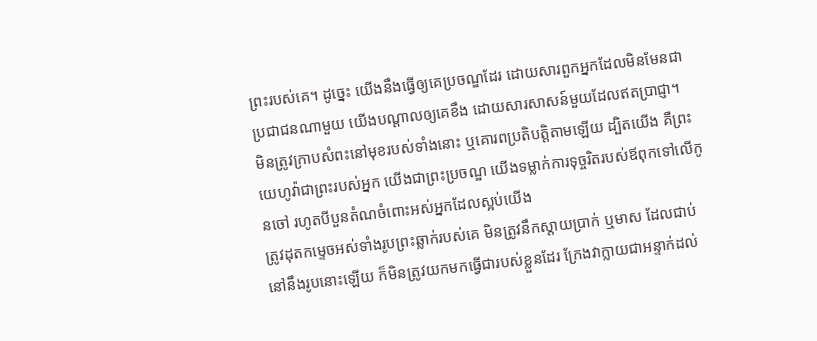ព្រះរបស់គេ។ ដូច្នេះ យើងនឹងធ្វើឲ្យគេប្រចណ្ឌដែរ ដោយសារពួកអ្នកដែលមិនមែនជាប្រជាជនណាមួយ យើងបណ្ដាលឲ្យគេខឹង ដោយសារសាសន៍មួយដែលឥតប្រាជ្ញា។
មិនត្រូវក្រាបសំពះនៅមុខរបស់ទាំងនោះ ឬគោរពប្រតិបត្តិតាមឡើយ ដ្បិតយើង គឺព្រះយេហូវ៉ាជាព្រះរបស់អ្នក យើងជាព្រះប្រចណ្ឌ យើងទម្លាក់ការទុច្ចរិតរបស់ឪពុកទៅលើកូនចៅ រហូតបីបួនតំណចំពោះអស់អ្នកដែលស្អប់យើង
ត្រូវដុតកម្ទេចអស់ទាំងរូបព្រះឆ្លាក់របស់គេ មិនត្រូវនឹកស្តាយប្រាក់ ឬមាស ដែលជាប់នៅនឹងរូបនោះឡើយ ក៏មិនត្រូវយកមកធ្វើជារបស់ខ្លួនដែរ ក្រែងវាក្លាយជាអន្ទាក់ដល់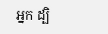អ្នក ដ្បិ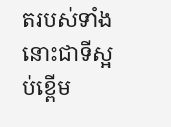តរបស់ទាំងនោះជាទីស្អប់ខ្ពើម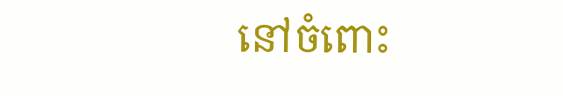នៅចំពោះ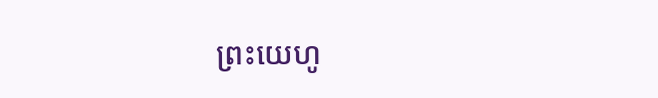ព្រះយេហូ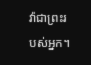វ៉ាជាព្រះរបស់អ្នក។